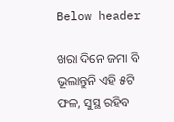Below header

ଖରା ଦିନେ ଜମା ବି ଭୂଲାନ୍ତୁନି ଏହି ୫ଟି ଫଳ, ସୁସ୍ଥ ରହିବ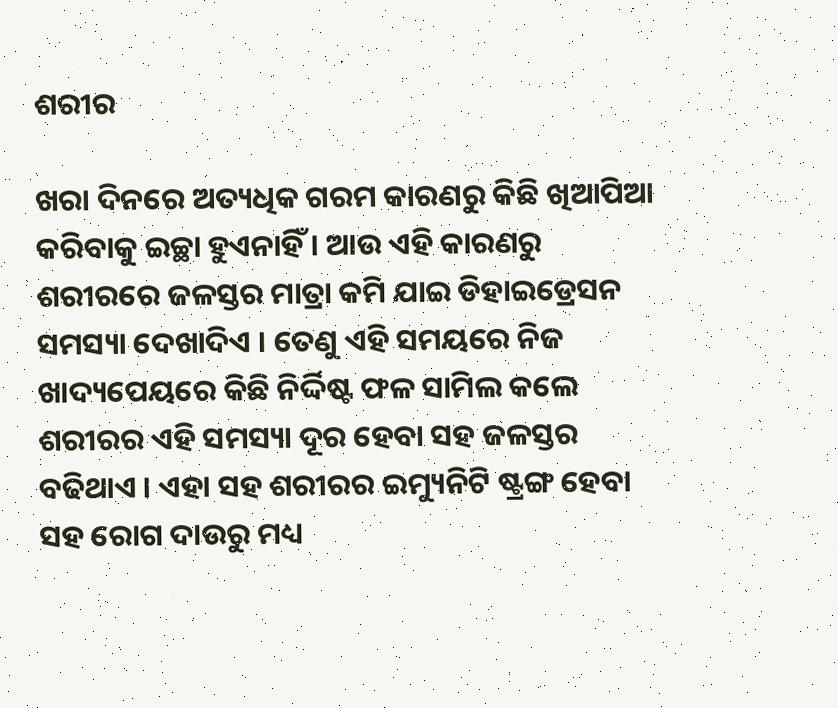ଶରୀର

ଖରା ଦିନରେ ଅତ୍ୟଧିକ ଗରମ କାରଣରୁ କିଛି ଖିଆପିଆ କରିବାକୁ ଇଚ୍ଛା ହୁଏନାହିଁ । ଆଉ ଏହି କାରଣରୁ ଶରୀରରେ ଜଳସ୍ତର ମାତ୍ରା କମି ଯାଇ ଡିହାଇଡ୍ରେସନ ସମସ୍ୟା ଦେଖାଦିଏ । ତେଣୁ ଏହି ସମୟରେ ନିଜ ଖାଦ୍ୟପେୟରେ କିଛି ନିର୍ଦ୍ଦିଷ୍ଟ ଫଳ ସାମିଲ କଲେ ଶରୀରର ଏହି ସମସ୍ୟା ଦୂର ହେବା ସହ ଜଳସ୍ତର ବଢିଥାଏ । ଏହା ସହ ଶରୀରର ଇମ୍ୟୁନିଟି ଷ୍ଟ୍ରଙ୍ଗ ହେବା ସହ ରୋଗ ଦାଉରୁ ମଧ୍ୟ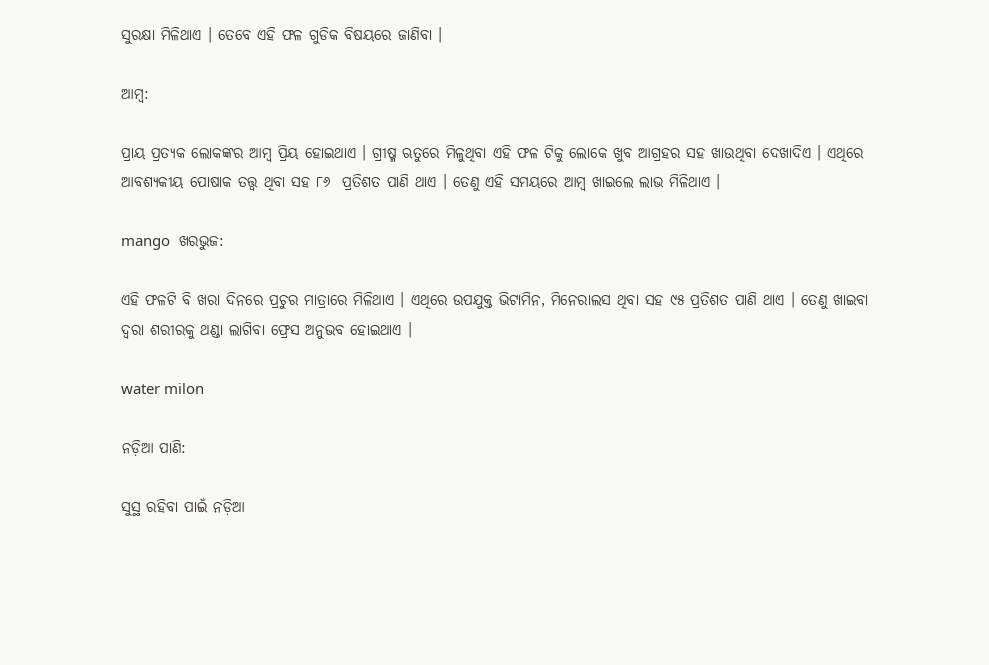ସୁରକ୍ଷା ମିଳିଥାଏ । ତେବେ ଏହି ଫଳ ଗୁଡିକ ବିଷୟରେ ଜାଣିବା ।

ଆମ୍ବ:

ପ୍ରାୟ ପ୍ରତ୍ୟକ ଲୋକଙ୍କର ଆମ୍ବ ପ୍ରିୟ ହୋଇଥାଏ । ଗ୍ରୀଷ୍ମ ଋତୁରେ ମିଳୁଥିବା ଏହି ଫଳ ଟିକୁ ଲୋକେ ଖୁବ ଆଗ୍ରହର ସହ ଖାଉଥିବା ଦେଖାଦିଏ । ଏଥିରେ ଆବଶ୍ୟକୀୟ ପୋଷାକ ତତ୍ତ୍ୱ ଥିବା ସହ ୮୬  ପ୍ରତିଶତ ପାଣି ଥାଏ । ତେଣୁ ଏହି ସମୟରେ ଆମ୍ବ ଖାଇଲେ ଲାଭ ମିଳିଥାଏ ।

mango  ଖରଭୁଜ:

ଏହି ଫଳଟି ବି ଖରା ଦିନରେ ପ୍ରଚୁର ମାତ୍ରାରେ ମିଳିଥାଏ । ଏଥିରେ ଉପଯୁକ୍ତ ଭିଟାମିନ, ମିନେରାଲସ ଥିବା ସହ ୯୫ ପ୍ରତିଶତ ପାଣି ଥାଏ । ତେଣୁ ଖାଇବା ଦ୍ୱରା ଶରୀରକୁ ଥଣ୍ଡା ଲାଗିବା ଫ୍ରେସ ଅନୁଭବ ହୋଇଥାଏ ।

water milon

ନଡ଼ିଆ ପାଣି:

ସୁସ୍ଥ ରହିବା ପାଇଁ ନଡ଼ିଆ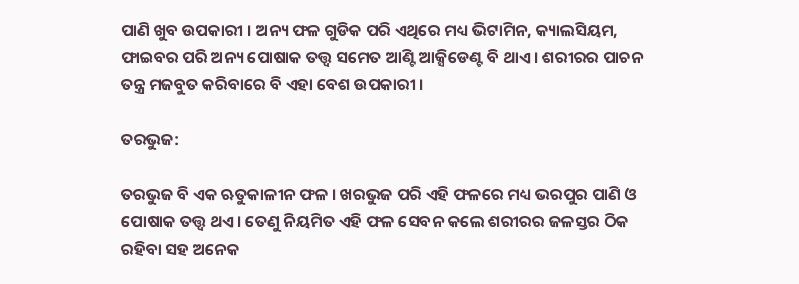ପାଣି ଖୁବ ଉପକାରୀ । ଅନ୍ୟ ଫଳ ଗୁଡିକ ପରି ଏଥିରେ ମଧ୍ୟ ଭିଟାମିନ, କ୍ୟାଲସିୟମ, ଫାଇବର ପରି ଅନ୍ୟ ପୋଷାକ ତତ୍ତ୍ୱ ସମେତ ଆଣ୍ଟି ଆକ୍ସିଡେଣ୍ଟ ବି ଥାଏ । ଶରୀରର ପାଚନ ତନ୍ତ୍ର ମଜବୁତ କରିବାରେ ବି ଏହା ବେଶ ଉପକାରୀ ।

ତରଭୁଜ:

ତରଭୁଜ ବି ଏକ ଋତୁକାଳୀନ ଫଳ । ଖରଭୁଜ ପରି ଏହି ଫଳରେ ମଧ୍ୟ ଭରପୁର ପାଣି ଓ ପୋଷାକ ତତ୍ତ୍ୱ ଥଏ । ତେଣୁ ନିୟମିତ ଏହି ଫଳ ସେବନ କଲେ ଶରୀରର ଜଳସ୍ତର ଠିକ ରହିବା ସହ ଅନେକ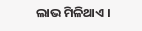ଲାଭ ମିଳିଥାଏ ।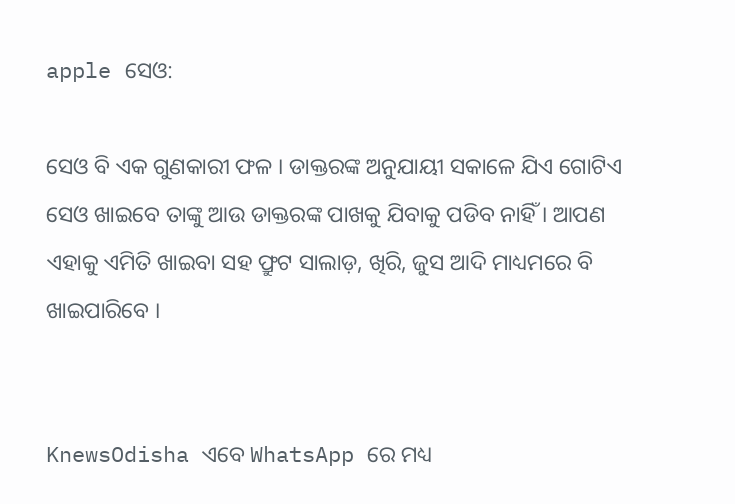apple ସେଓ:

ସେଓ ବି ଏକ ଗୁଣକାରୀ ଫଳ । ଡାକ୍ତରଙ୍କ ଅନୁଯାୟୀ ସକାଳେ ଯିଏ ଗୋଟିଏ ସେଓ ଖାଇବେ ତାଙ୍କୁ ଆଉ ଡାକ୍ତରଙ୍କ ପାଖକୁ ଯିବାକୁ ପଡିବ ନାହିଁ । ଆପଣ ଏହାକୁ ଏମିତି ଖାଇବା ସହ ଫ୍ରୁଟ ସାଲାଡ଼, ଖିରି, ଜୁସ ଆଦି ମାଧ୍ୟମରେ ବି ଖାଇପାରିବେ ।


KnewsOdisha ଏବେ WhatsApp ରେ ମଧ୍ୟ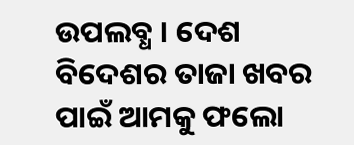ଉପଲବ୍ଧ । ଦେଶ ବିଦେଶର ତାଜା ଖବର ପାଇଁ ଆମକୁ ଫଲୋ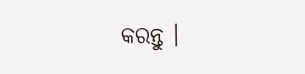କରନ୍ତୁ ।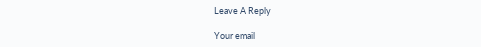Leave A Reply

Your email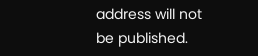address will not be published.